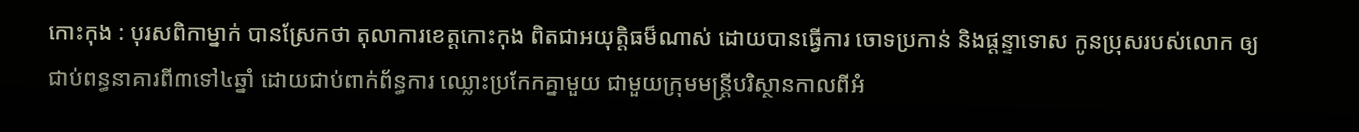កោះកុង : បុរសពិកាម្នាក់ បានស្រែកថា តុលាការខេត្តកោះកុង ពិតជាអយុត្តិធម៏ណាស់ ដោយបានធ្វើការ ចោទប្រកាន់ និងផ្តន្ទាទោស កូនប្រុសរបស់លោក ឲ្យជាប់ពន្ធនាគារពី៣ទៅ៤ឆ្នាំ ដោយជាប់ពាក់ព័ន្ធការ ឈ្លោះប្រកែកគ្នាមួយ ជាមួយក្រុមមន្រ្តីបរិស្ថានកាលពីអំ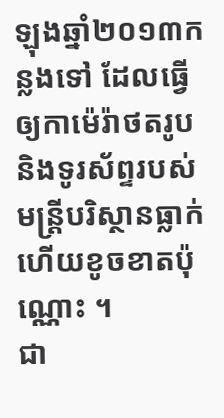ឡុងឆ្នាំ២០១៣កន្លងទៅ ដែលធ្វើឲ្យកាម៉េរ៉ាថតរូប និងទូរស័ព្ទរបស់មន្រ្តីបរិស្ថានធ្លាក់ ហើយខូចខាតប៉ុណ្ណោះ ។
ជា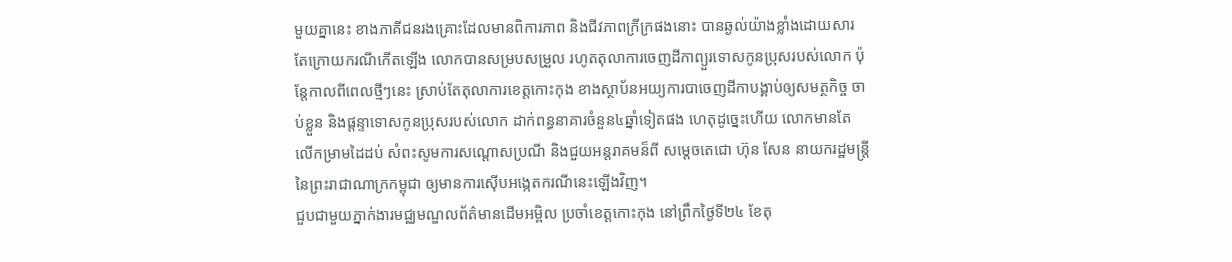មួយគ្នានេះ ខាងភាគីជនរងគ្រោះដែលមានពិការភាព និងជីវភាពក្រីក្រផងនោះ បានឆ្ងល់យ៉ាងខ្លាំងដោយសារ តែក្រោយករណីកើតឡើង លោកបានសម្របសម្រួល រហូតតុលាការចេញដីកាព្យួរទោសកូនប្រុសរបស់លោក ប៉ុន្តែកាលពីពេលថ្មីៗនេះ ស្រាប់តែតុលាការខេត្តកោះកុង ខាងស្ថាប័នអយ្យការបាចេញដីកាបង្គាប់ឲ្យសមត្ថកិច្ច ចាប់ខ្លួន និងផ្តន្ទាទោសកូនប្រុសរបស់លោក ដាក់ពន្ធនាគារចំនួន៤ឆ្នាំទៀតផង ហេតុដូច្នេះហើយ លោកមានតែ លើកម្រាមដៃដប់ សំពះសូមការសណ្តោសប្រណី និងជួយអន្តរាគមន៏ពី សម្តេចតេជោ ហ៊ុន សែន នាយករដ្ឋមន្រ្តី នៃព្រះរាជាណាក្រកម្ពុជា ឲ្យមានការស៊ើបអង្កេតករណីនេះឡើងវិញ។
ជួបជាមួយភ្នាក់ងារមជ្ឈមណ្ឌលព័ត៌មានដើមអម្ពិល ប្រចាំខេត្តកោះកុង នៅព្រឹកថ្ងៃទី២៤ ខែតុ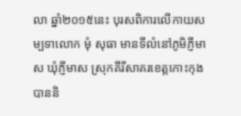លា ឆ្នាំ២០១៥នេះ បុរសពិការលើកាយសម្បទាលោក មុំ សុធា មានទីលំនៅភូមិភ្ញីមាស ឃុំភ្ញីមាស ស្រុកគីរីសាគរខេត្តកោះកុង បាននិ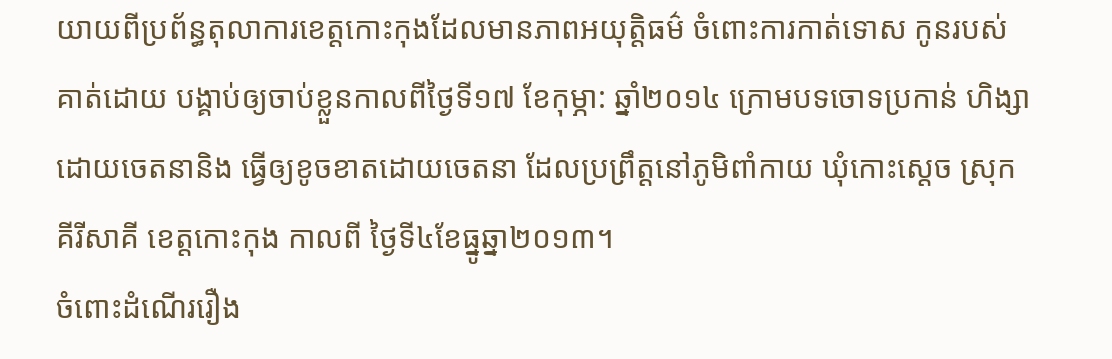យាយពីប្រព័ន្ធតុលាការខេត្តកោះកុងដែលមានភាពអយុត្តិធម៌ ចំពោះការកាត់ទោស កូនរបស់គាត់ដោយ បង្គាប់ឲ្យចាប់ខ្លួនកាលពីថ្ងៃទី១៧ ខែកុម្ភា: ឆ្នាំ២០១៤ ក្រោមបទចោទប្រកាន់ ហិង្សាដោយចេតនានិង ធ្វើឲ្យខូចខាតដោយចេតនា ដែលប្រព្រឹត្តនៅភូមិពាំកាយ ឃុំកោះស្តេច ស្រុកគីរីសាគី ខេត្តកោះកុង កាលពី ថ្ងៃទី៤ខែធ្នូឆ្នា២០១៣។
ចំពោះដំណើររឿង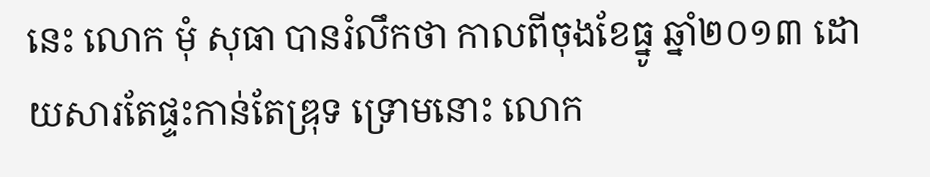នេះ លោក មុំ សុធា បានរំលឹកថា កាលពីចុងខែធ្នូ ឆ្នាំ២០១៣ ដោយសារតែផ្ទះកាន់តែឌ្រុទ ទ្រោមនោះ លោក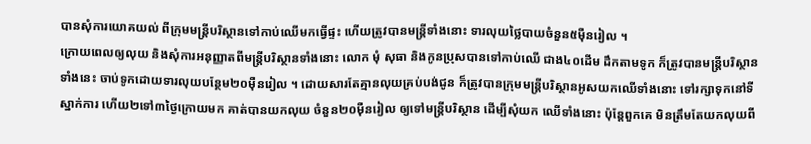បានសុំការយោគយល់ ពីក្រុមមន្រ្តីបរិស្ថានទៅកាប់ឈើមកធ្វើផ្ទះ ហើយត្រូវបានមន្រ្តីទាំងនោះ ទារលុយថ្លៃបាយចំនួន៥ម៉ឺនរៀល ។
ក្រោយពេលឲ្យលុយ និងសុំការអនុញ្ញាតពីមន្រ្តីបរិស្ថានទាំងនោះ លោក មុំ សុធា និងកូនប្រុសបានទៅកាប់ឈើ ជាង៤០ដើម ដឹកតាមទូក ក៏ត្រូវបានមន្រ្តីបរិស្ថានទាំងនេះ ចាប់ទូកដោយទារលុយបន្ថែម២០ម៉ឺនរៀល ។ ដោយសារតែគ្មានលុយគ្រប់បង់ជូន ក៏ត្រូវបានក្រុមមន្រ្តីបរិស្ថានអូសយកឈើទាំងនោះ ទៅរក្សាទុកនៅទី ស្នាក់ការ ហើយ២ទៅ៣ថ្ងៃក្រោយមក គាត់បានយកលុយ ចំនួន២០ម៉ឺនរៀល ឲ្យទៅមន្រ្តីបរិស្ថាន ដើម្បីសុំយក ឈើទាំងនោះ ប៉ុន្តែពួកគេ មិនត្រឹមតែយកលុយពី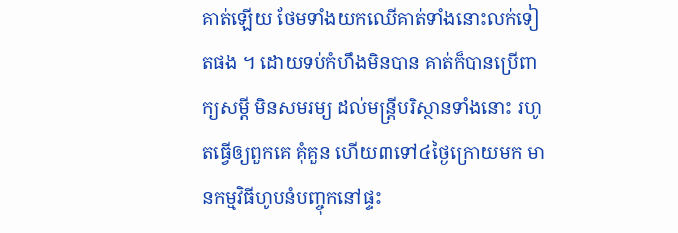គាត់ឡើយ ថែមទាំងយកឈើគាត់ទាំងនោះលក់ទៀតផង ។ ដោយទប់កំហឹងមិនបាន គាត់ក៏បានប្រើពាក្យសម្តី មិនសមរម្យ ដល់មន្រ្តីបរិស្ថានទាំងនោះ រហូតធ្វើឲ្យពួកគេ គុំគួន ហើយ៣ទៅ៤ថ្ងៃក្រោយមក មានកម្មវិធីហូបនំបញ្ចុកនៅផ្ទះ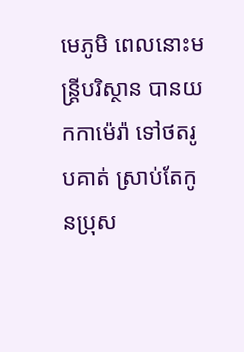មេភូមិ ពេលនោះមន្រ្តីបរិស្ថាន បានយកកាម៉េរ៉ា ទៅថតរូបគាត់ ស្រាប់តែកូនប្រុស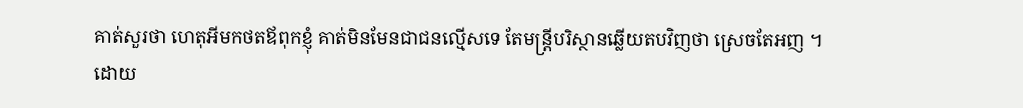គាត់សួរថា ហេតុអីមកថតឪពុកខ្ញុំ គាត់មិនមែនជាជនល្មើសទេ តែមន្រ្តីបរិស្ថានឆ្លើយតបវិញថា ស្រេចតែអញ ។
ដោយ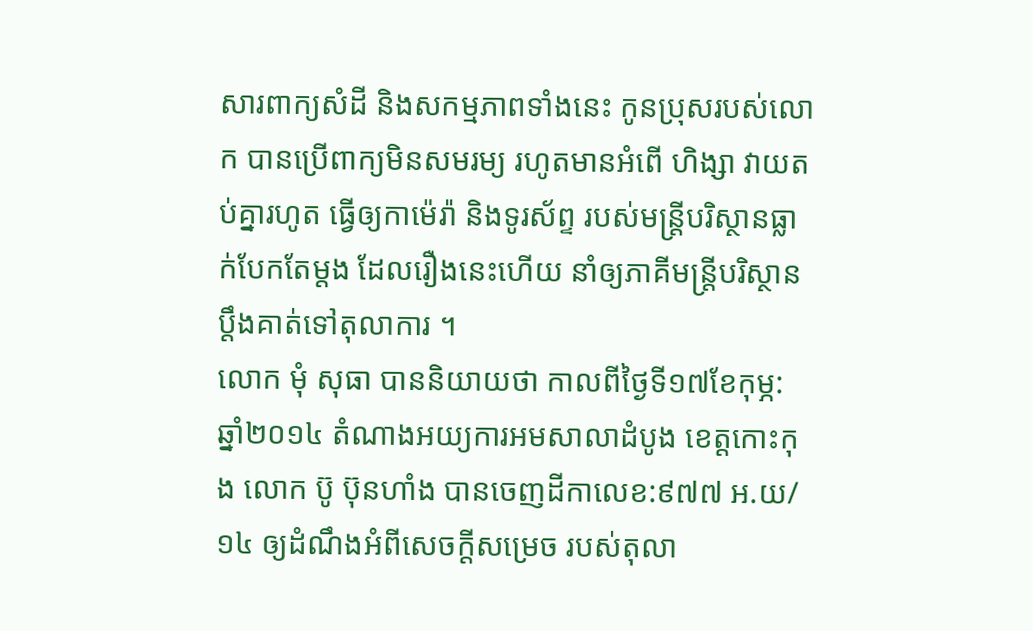សារពាក្យសំដី និងសកម្មភាពទាំងនេះ កូនប្រុសរបស់លោក បានប្រើពាក្យមិនសមរម្យ រហូតមានអំពើ ហិង្សា វាយតប់គ្នារហូត ធ្វើឲ្យកាម៉េរ៉ា និងទូរស័ព្ទ របស់មន្រ្តីបរិស្ថានធ្លាក់បែកតែម្តង ដែលរឿងនេះហើយ នាំឲ្យភាគីមន្រ្តីបរិស្ថានប្តឹងគាត់ទៅតុលាការ ។
លោក មុំ សុធា បាននិយាយថា កាលពីថ្ងៃទី១៧ខែកុម្ភ: ឆ្នាំ២០១៤ តំណាងអយ្យការអមសាលាដំបូង ខេត្តកោះកុង លោក ប៊ូ ប៊ុនហាំង បានចេញដីកាលេខ:៩៧៧ អ.យ/១៤ ឲ្យដំណឹងអំពីសេចក្តីសម្រេច របស់តុលា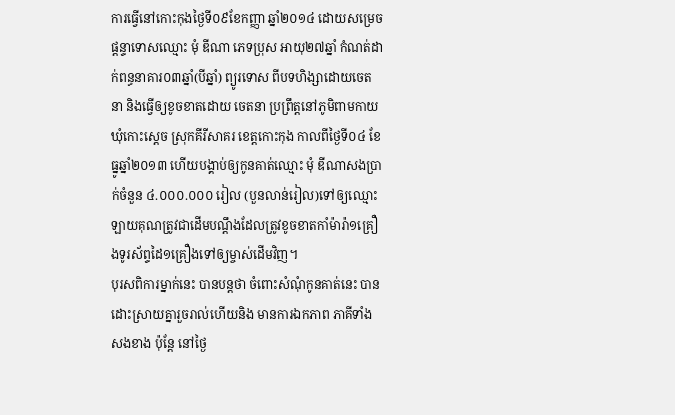ការធ្វើនៅកោះកុងថ្ងៃទី០៩ខែកញ្ញា ឆ្នាំ២០១៤ ដោយសម្រេចផ្តន្ទាទោសឈ្មោះ មុំ ឌីណា ភេទប្រុស អាយុ២៧ឆ្នាំ កំណត់ដាក់ពន្ធនាគារ០៣ឆ្នាំ(បីឆ្នាំ) ព្យូរទោស ពីបទហិង្សាដោយចេតនា និងធ្វើឲ្យខូចខាតដោយ ចេតនា ប្រព្រឹត្តនៅភូមិពាមកាយ ឃុំកោះស្តេច ស្រុកគីរីសាគរ ខេត្តកោះកុង កាលពីថ្ងៃទី០៤ ខែធ្នូឆ្នាំ២០១៣ ហើយបង្គាប់ឲ្យកូនគាត់ឈ្មោះ មុំ ឌីណាសងប្រាក់ចំនួន ៤.០០០.០០០ រៀល (បួនលាន់រៀល)ទៅឲ្យឈ្មោះ ឡាយគុណត្រូវជាដើមបណ្តឹងដែលត្រូវខូចខាតកាំម៉ារ៉ា១គ្រឿងទូរស័ព្ទដៃ១គ្រឿងទៅឲ្យម្ចាស់ដើមវិញ។
បុរសពិការម្នាក់នេះ បានបន្តថា ចំពោះសំណុំកូនគាត់នេះ បានដោះស្រាយគ្នារួចរាល់ហើយនិង មានការឯកភាព ភាគីទាំងសងខាង ប៉ុន្តែ នៅថ្ងៃ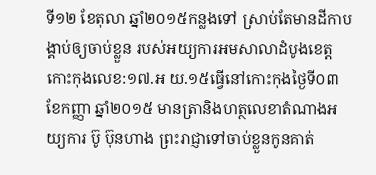ទី១២ ខែតុលា ឆ្នាំ២០១៥កន្លងទៅ ស្រាប់តែមានដីកាបង្គាប់ឲ្យចាប់ខ្លួន របស់អយ្យការអមសាលាដំបូងខេត្តកោះកុងលេខ:១៧.អ យ.១៥ធ្វើនៅកោះកុងថ្ងៃទី០៣ ខែកញ្ញា ឆ្នាំ២០១៥ មានត្រានិងហត្ថលេខាតំណាងអយ្យការ ប៊ូ ប៊ុនហាង ព្រះរាជ្ញាទៅចាប់ខ្លួនកូនគាត់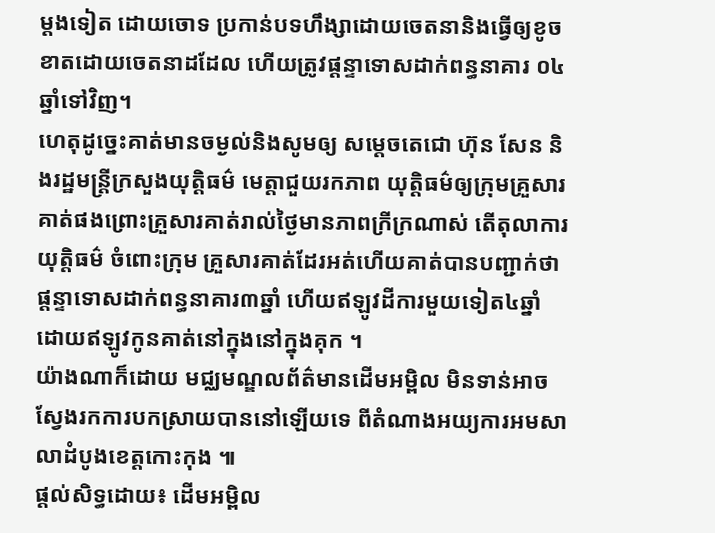ម្តងទៀត ដោយចោទ ប្រកាន់បទហឹង្សាដោយចេតនានិងធ្វើឲ្យខូចខាតដោយចេតនាដដែល ហើយត្រូវផ្តន្ទាទោសដាក់ពន្ធនាគារ ០៤ឆ្នាំទៅវិញ។
ហេតុដូច្នេះគាត់មានចម្ងល់និងសូមឲ្យ សម្តេចតេជោ ហ៊ុន សែន និងរដ្ឋមន្រ្តីក្រសួងយុត្តិធម៌ មេត្តាជួយរកភាព យុត្តិធម៌ឲ្យក្រុមគ្រួសារគាត់ផងព្រោះគ្រួសារគាត់រាល់ថ្ងៃមានភាពក្រីក្រណាស់ តើតុលាការយុត្តិធម៌ ចំពោះក្រុម គ្រួសារគាត់ដែរអត់ហើយគាត់បានបញ្ជាក់ថា ផ្តន្ទាទោសដាក់ពន្ធនាគារ៣ឆ្នាំ ហើយឥឡូវដីការមួយទៀត៤ឆ្នាំ ដោយឥឡូវកូនគាត់នៅក្នុងនៅក្នុងគុក ។
យ៉ាងណាក៏ដោយ មជ្ឈមណ្ឌលព័ត៌មានដើមអម្ពិល មិនទាន់អាចស្វែងរកការបកស្រាយបាននៅឡើយទេ ពីតំណាងអយ្យការអមសាលាដំបូងខេត្តកោះកុង ៕
ផ្ដល់សិទ្ធដោយ៖ ដើមអម្ពិល